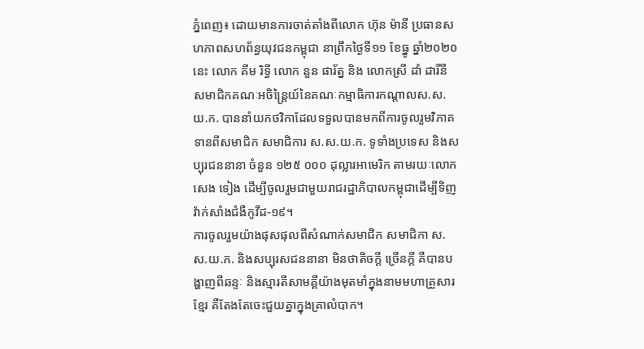ភ្នំពេញ៖ ដោយមានការចាត់តាំងពីលោក ហ៊ុន ម៉ានី ប្រធានសហភាពសហព័ន្ធយុវជនកម្ពុជា នាព្រឹកថ្ងៃទី១១ ខែធ្នូ ឆ្នាំ២០២០នេះ លោក គីម រិទ្ធី លោក នួន ផារ័ត្ន និង លោកស្រី ដាំ ដារីនី សមាជិកគណៈអចិន្រ្តៃយ៍នៃគណៈកម្មាធិការកណ្ដាលស.ស.យ.ក. បាននាំយកថវិកាដែលទទួលបានមកពីការចូលរួមវិភាគទានពីសមាជិក សមាជិការ ស.ស.យ.ក. ទូទាំងប្រទេស និងសប្បុរជននានា ចំនួន ១២៥ ០០០ ដុល្លារអាមេរិក តាមរយៈលោក សេង ទៀង ដើម្បីចូលរួមជាមួយរាជរដ្ឋាភិបាលកម្ពុជាដើម្បីទិញវ៉ាក់សាំងជំងឺកូវីដ-១៩។
ការចូលរួមយ៉ាងផុសផុលពីសំណាក់សមាជិក សមាជិកា ស.ស.យ.ក. និងសប្បុរសជននានា មិនថាតិចក្តី ច្រើនក្តី គឺបានបង្ហាញពីឆន្ទៈ និងស្មារតីសាមគ្គីយ៉ាងមុតមាំក្នុងនាមមហាគ្រួសារខែ្មរ គឺតែងតែចេះជួយគ្នាក្នុងគ្រាលំបាក។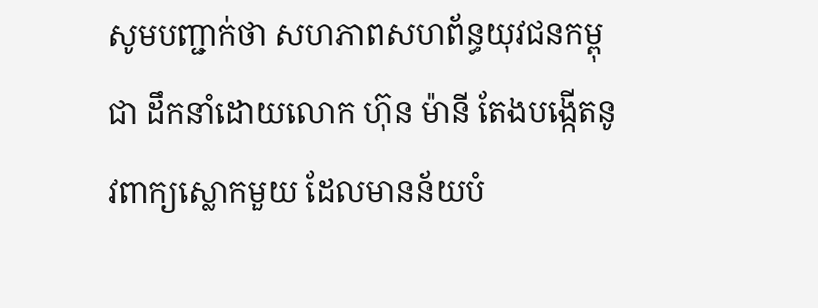សូមបញ្ជាក់ថា សហភាពសហព័ន្ធយុវជនកម្ពុជា ដឹកនាំដោយលោក ហ៊ុន ម៉ានី តែងបង្កើតនូវពាក្យស្លោកមួយ ដែលមានន័យបំ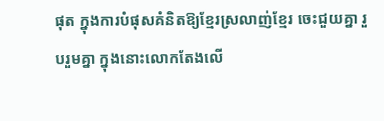ផុត ក្នុងការបំផុសគំនិតឱ្យខ្មែរស្រលាញ់ខ្មែរ ចេះជួយគ្នា រួបរួមគ្នា ក្នុងនោះលោកតែងលើ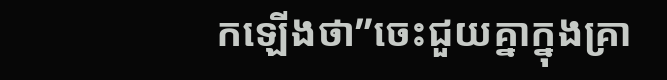កឡើងថា”ចេះជួយគ្នាក្នុងគ្រា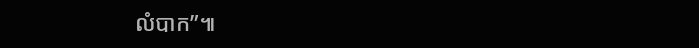លំបាក”៕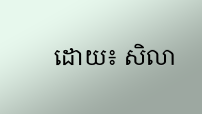ដោយ៖ សិលា